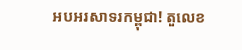អបអរសាទរកម្ពុជា! តួលេខ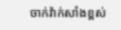ចាក់វ៉ាក់សាំងខ្ពស់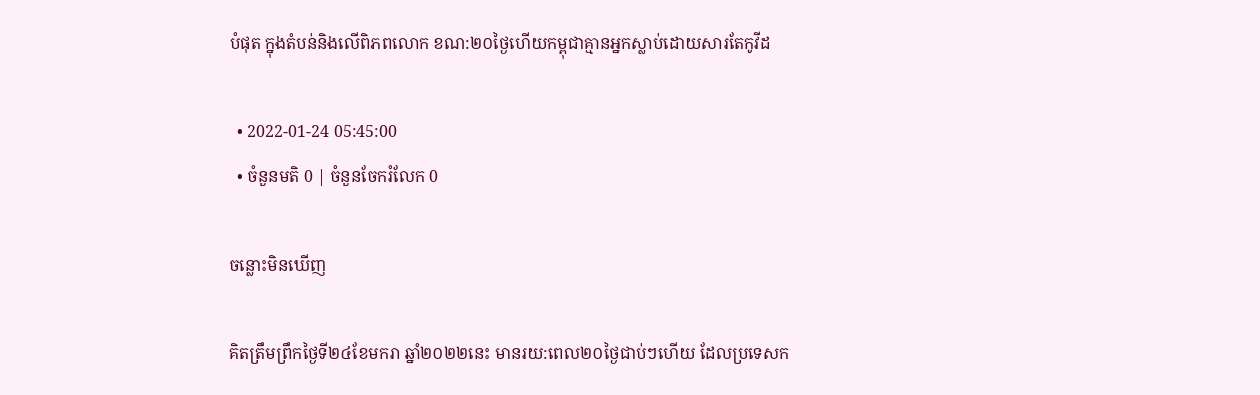បំផុត ក្នុងតំបន់និងលើពិភពលោក ខណ:២០ថ្ងៃហើយកម្ពុជាគ្មានអ្នកស្លាប់ដោយសារតែកូវីដ

  • 2022-01-24 05:45:00
  • ចំនួនមតិ 0 | ចំនួនចែករំលែក 0

ចន្លោះមិនឃើញ

គិតត្រឹមព្រឹកថ្ងៃទី២៤ខែមករា ឆ្នាំ២០២២នេះ មានរយ:ពេល២០ថ្ងៃជាប់ៗហើយ ដែលប្រទេសក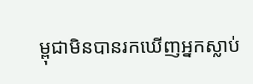ម្ពុជាមិនបានរកឃើញអ្នកស្លាប់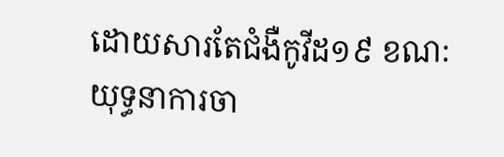ដោយសារតែជំងឺកូវីដ១៩ ខណ: យុទ្ធនាការចា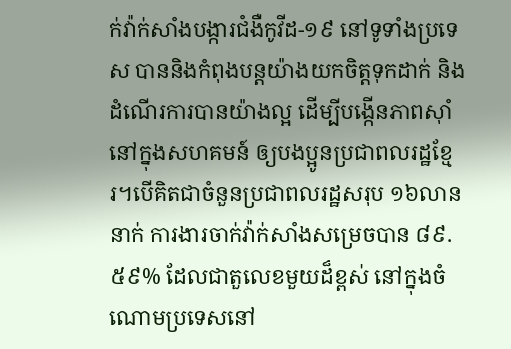ក់វ៉ាក់សាំងបង្ការជំងឺកូវីដ-១៩ នៅទូទាំងប្រទេស បាននិងកំពុងបន្តយ៉ាងយកចិត្តទុកដាក់ និងដំណើរការបានយ៉ាងល្អ ដើម្បីបង្កើនភាពស៊ាំនៅក្នុងសហគមន៍ ឲ្យបងប្អូនប្រជាពលរដ្ឋខ្មែរ។បើគិតជាចំនួនប្រជាពលរដ្ឋសរុប ១៦លាននាក់ ការងារចាក់វ៉ាក់សាំងសម្រេចបាន ៨៩.៥៩% ដែលជាតួលេខមួយដ៏ខ្ពស់ នៅក្នុងចំណោមប្រទេសនៅ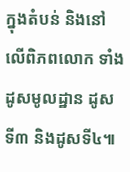ក្នុងតំបន់ និងនៅលើពិភពលោក ទាំងដូសមូលដ្ឋាន ដូសទី៣ និងដូសទី៤៕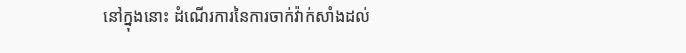នៅក្នុងនោះ ដំណើរការនៃការចាក់វ៉ាក់សាំងដល់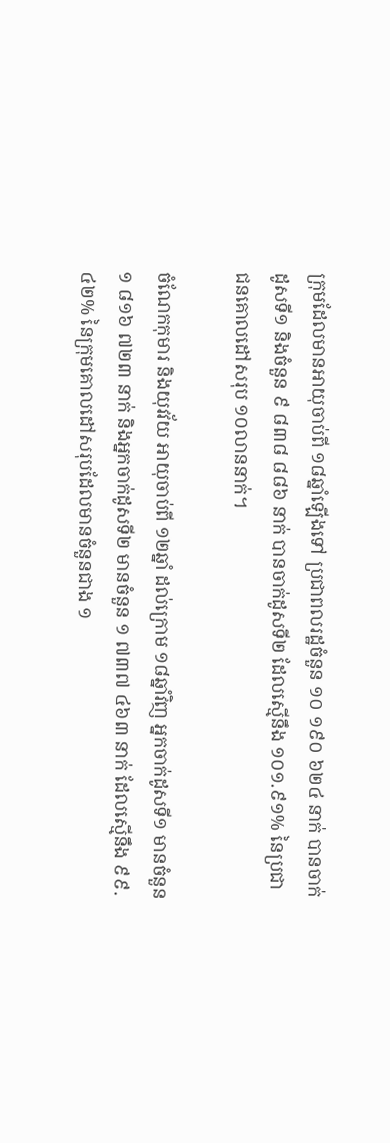ក្រុមដែលមានអាយុចាប់ពី ១៨ឆ្នាំឡើងទៅ ប្រជាពលរដ្ឋចំនួន ១០ ១៩០ ៦២៤ នាក់ បានចាក់ដូសទី១ និងចំនួន ៩ ៨៣៨ ៨៨៦ នាក់ បានចាក់ដូសទី២ ដែលស្មើនឹង ១០១.៩១% នៃប្រជាជនគោលដៅសរុប ១០លាននាក់។

ចំណែកកុមារ និងយុវវ័យ អាយុចាប់ពី ១២ឆ្នាំ ដល់ក្រោម ១៨ឆ្នាំវិញ អ្នកចាក់ដូសទី១ មានចំនួន ១ ៨១៦ ៧២៣ នាក់ និងអ្នកចាក់ដូសទី២ មានចំនួន ១ ៧៣៧ ៤៦៣ នាក់ ដែលស្មើនឹង ៩៩.៤២% នៃក្រុមគោលដៅសរុបដែលមានចំនួនជាង ១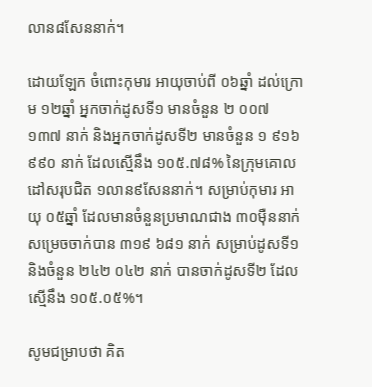លាន៨សែននាក់។

ដោយឡែក ចំពោះកុមារ អាយុចាប់ពី ០៦ឆ្នាំ ដល់ក្រោម ១២ឆ្នាំ អ្នកចាក់ដូសទី១ មានចំនួន ២ ០០៧ ១៣៧ នាក់ និងអ្នកចាក់ដូសទី២ មានចំនួន ១ ៩១៦ ៩៩០ នាក់ ដែលស្មើនឹង ១០៥.៧៨% នៃក្រុមគោលដៅសរុបជិត ១លាន៩សែននាក់។ សម្រាប់កុមារ អាយុ ០៥ឆ្នាំ ដែលមានចំនួនប្រមាណជាង ៣០ម៉ឺននាក់ សម្រេចចាក់បាន ៣១៩ ៦៨១ នាក់ សម្រាប់ដូសទី១ និងចំនួន ២៤២ ០៤២ នាក់ បានចាក់ដូសទី២ ដែលស្មើនឹង ១០៥.០៥%។

សូមជម្រាបថា គិត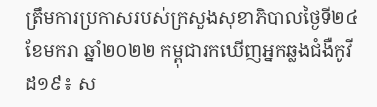ត្រឹមការប្រកាសរបស់ក្រសួងសុខាភិបាលថ្ងៃទី២៤ ខែមករា ឆ្នាំ២០២២ កម្ពុជារកឃើញអ្នកឆ្លងជំងឺកូវីដ១៩៖ ស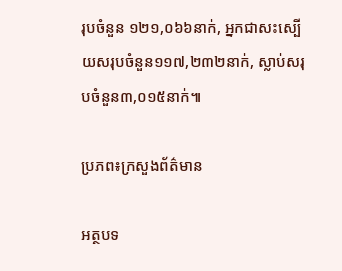រុបចំនួន ១២១,០៦៦នាក់, អ្នកជាសះស្បើយសរុបចំនួន១១៧,២៣២នាក់, ស្លាប់សរុបចំនួន៣,០១៥នាក់៕

ប្រភព៖ក្រសួងព័ត៌មាន

អត្ថបទ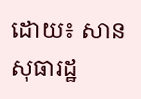ដោយ៖ សាន សុធារដ្ឋ